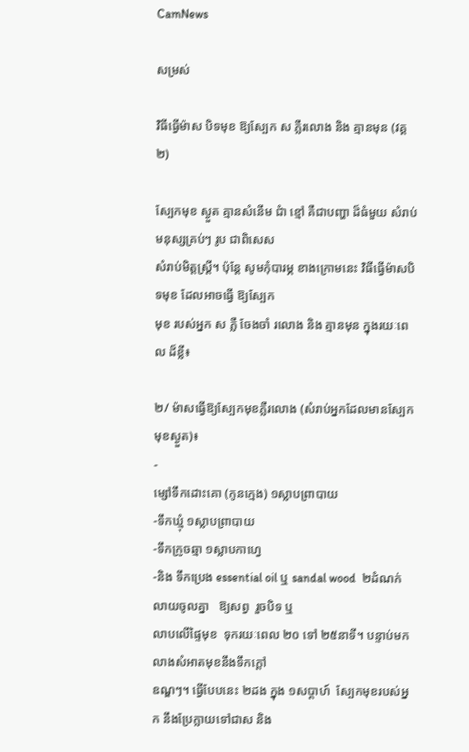CamNews

សម្រស់

វិធីធ្វើម៉ាស បិទមុខ ឱ្យស្បែក ស ភ្លឺរលោង និង គ្មានមុន (វគ្គ ២)

ស្បែកមុខ ស្ងួត គ្មានសំនើម ជំា ខ្មៅ គឺជាបញ្ហា ដ៏ធំមួយ សំរាប់មនុស្សគ្រប់ៗ រូប ជាពិសេស
សំរាប់មិត្តស្រ្តី។ ប៉ុន្តែ សូមកុំបារម្ភ ខាងក្រោមនេះ វិធីធ្វើម៉ាសបិទមុខ ដែលអាចធ្វើ ឱ្យស្បែក
មុខ របស់អ្នក ស ភ្លឺ ចែងចាំ រលោង និង គ្មានមុន ក្នុងរយៈពេល ដ៏ខ្លី៖

២/ ម៉ាសធ្វើឱ្យស្បែកមុខភ្លឺរលោង (សំរាប់អ្នកដែលមានស្បែកមុខស្ងួត)៖
-
ម្សៅទឹកដោះគោ (កូនក្មេង) ១ស្លាបព្រាបាយ
-ទឹកឃ្មុំ ១ស្លាបព្រាបាយ
-ទឹកក្រូចឆ្មា ១ស្លាបកាហ្វេ
-និង ទឹកប្រេង essential oil ឬ sandal wood  ២ដំណក់  លាយចូលគ្នា   ឱ្យសព្វ  រួចបិទ ឬ
លាបលើផ្ទៃមុខ  ទុករយៈពេល ២០ ទៅ ២៥នាទី។ បន្ទាប់មក  លាងសំអាតមុខនឹងទឹកក្តៅ
ឧណ្ឌៗ។ ធ្វើបែបនេះ ២ដង ក្នុង ១សប្តាហ៍  ស្បែកមុខរបស់អ្នក នឹងប្រែក្លាយទៅជាស និង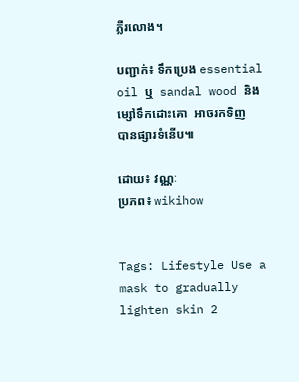ភ្លឺរលោង។

បញ្ជាក់៖ ទឹកប្រេង essential oil ឬ  sandal wood និង  ម្សៅទឹកដោះគោ  អាចរកទិញ
បានផ្សារទំនើប៕

ដោយ៖ វណ្ណៈ
ប្រភព៖ wikihow


Tags: Lifestyle Use a mask to gradually lighten skin 2